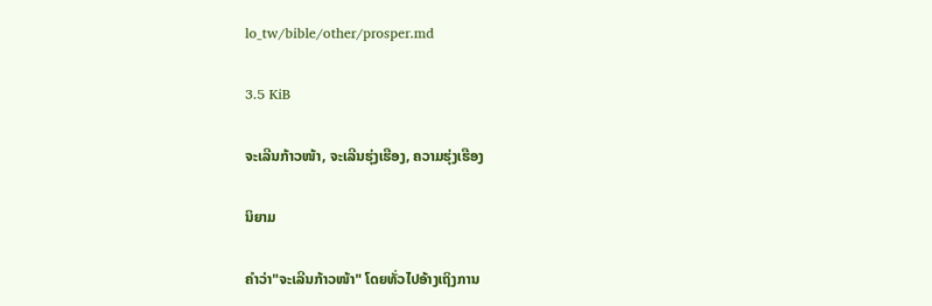lo_tw/bible/other/prosper.md

3.5 KiB

ຈະເລີນກ້າວໜ້າ, ຈະເລີນຮຸ່ງເຮືອງ, ຄວາມຮຸ່ງເຮືອງ

ນິຍາມ

ຄຳວ່າ"ຈະເລີນກ້າວໜ້າ" ໂດຍທັ່ວໄປອ້າງເຖິງການ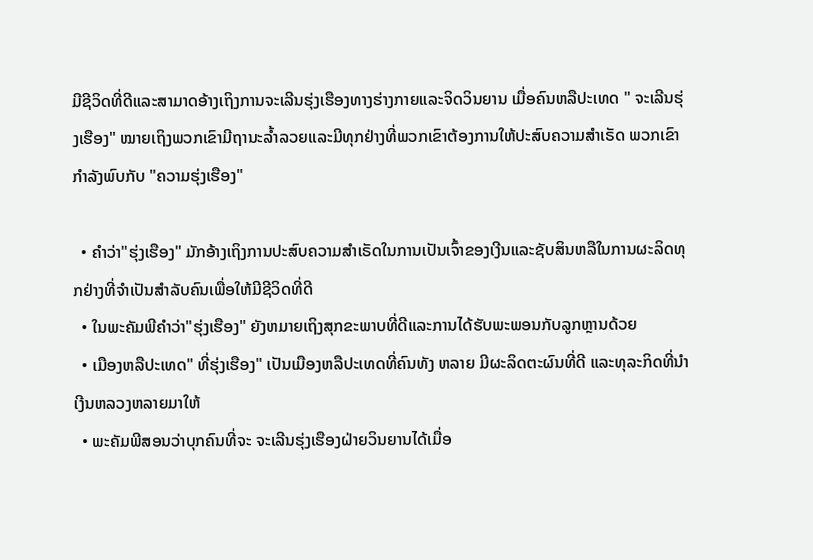ມີຊີວິດທີ່ດີແລະສາມາດອ້າງເຖິງການຈະເລີນຮຸ່ງເຮືອງທາງຮ່າງກາຍແລະຈິດວິນຍານ ເມື່ອຄົນຫລືປະເທດ " ຈະເລີນຮຸ່ງເຮືອງ" ໝາຍເຖິງພວກເຂົາມີຖານະລ້ຳລວຍແລະມີທຸກຢ່າງທີ່ພວກເຂົາຕ້ອງການໃຫ້ປະສົບຄວາມສຳເຣັດ ພວກເຂົາກຳລັງພົບກັບ "ຄວາມຮຸ່ງເຮືອງ"

  • ຄຳວ່າ"ຮຸ່ງເຮືອງ" ມັກອ້າງເຖິງການປະສົບຄວາມສຳເຣັດໃນການເປັນເຈົ້າຂອງເງີນແລະຊັບສິນຫລືໃນການຜະລິດທຸກຢ່າງທີ່ຈຳເປັນສຳລັບຄົນເພື່ອໃຫ້ມີຊີວິດທີ່ດີ
  • ໃນພະຄັມພີຄຳວ່າ"ຮຸ່ງເຮືອງ" ຍັງຫມາຍເຖິງສຸກຂະພາບທີ່ດີແລະການໄດ້ຮັບພະພອນກັບລູກຫຼານດ້ວຍ
  • ເມືອງຫລືປະເທດ" ທີ່ຮຸ່ງເຮືອງ" ເປັນເມືອງຫລືປະເທດທີ່ຄົນທັງ ຫລາຍ ມີຜະລິດຕະຜົນທີ່ດີ ແລະທຸລະກິດທີ່ນຳເງີນຫລວງຫລາຍມາໃຫ້
  • ພະຄັມພີສອນວ່າບຸກຄົນທີ່ຈະ ຈະເລີນຮຸ່ງເຮືອງຝ່າຍວິນຍານໄດ້ເມື່ອ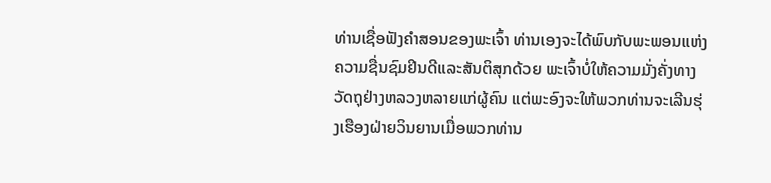ທ່ານເຊື່ອຟັງຄຳສອນຂອງພະເຈົ້າ ທ່ານເອງຈະໄດ້ພົບກັບພະພອນແຫ່ງຄວາມຊື່ນຊົມຢິນດີແລະສັນຕິສຸກດ້ວຍ ພະເຈົ້າບໍ່ໃຫ້ຄວາມມັ່ງຄັ່ງທາງວັດຖຸຢ່າງຫລວງຫລາຍແກ່ຜູ້ຄົນ ແຕ່ພະອົງຈະໃຫ້ພວກທ່ານຈະເລີນຮຸ່ງເຮືອງຝ່າຍວິນຍານເມື່ອພວກທ່ານ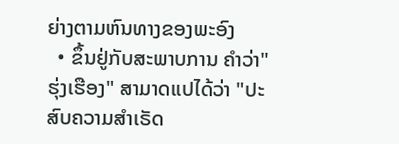ຍ່າງຕາມຫົນທາງຂອງພະອົງ
  • ຂຶ້ນຢູ່ກັບສະພາບການ ຄຳວ່າ"ຮຸ່ງເຮືອງ" ສາມາດແປໄດ້ວ່າ "ປະສົບຄວາມສຳເຣັດ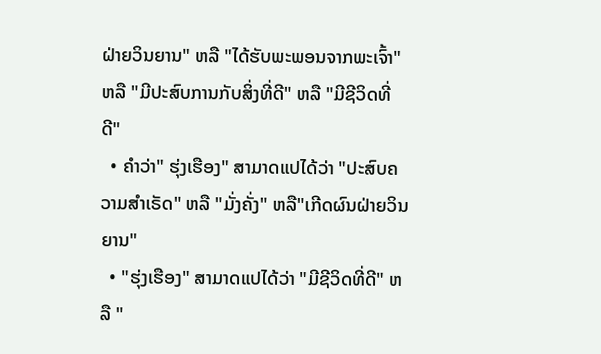ຝ່າຍວິນຍານ" ຫລື "ໄດ້ຮັບພະພອນຈາກພະເຈົ້າ" ຫລື "ມີປະສົບການກັບສິ່ງທີ່ດີ" ຫລື "ມີຊີວິດທີ່ດີ"
  • ຄຳວ່າ" ຮຸ່ງເຮືອງ" ສາມາດແປໄດ້ວ່າ "ປະສົບຄວາມສຳເຣັດ" ຫລື "ມັ່ງຄັ່ງ" ຫລື"ເກີດຜົນຝ່າຍວິນຍານ"
  • "ຮຸ່ງເຮືອງ" ສາມາດແປໄດ້ວ່າ "ມີຊີວິດທີ່ດີ" ຫລື "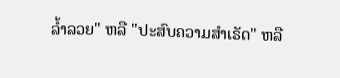ລ້ຳລວຍ" ຫລື "ປະສົບຄວາມສຳເຣັດ" ຫລື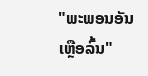"ພະພອນອັນເຫຼືອລົ້ນ"